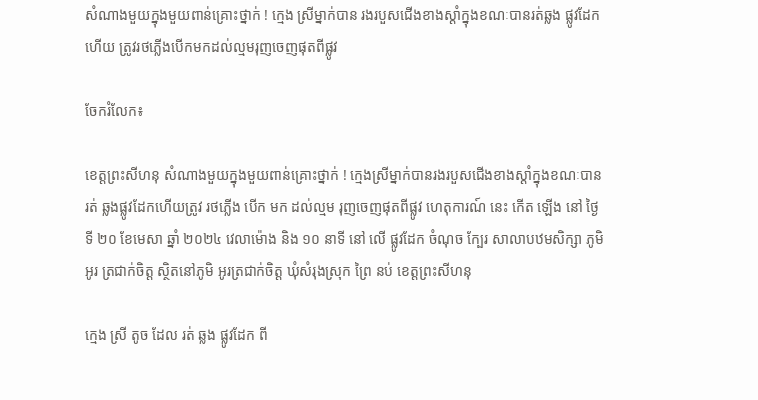សំណាងមួយក្នុងមួយពាន់គ្រោះថ្នាក់ ! ក្មេង ស្រីម្នាក់បាន រងរបួសជើងខាងស្ដាំក្នុងខណៈបានរត់ឆ្លង ផ្លូវដែកហើយ ត្រូវរថភ្លើងបើកមកដល់ល្មមរុញចេញផុតពីផ្លូវ

ចែករំលែក៖

ខេត្តព្រះសីហនុ សំណាងមួយក្នុងមួយពាន់គ្រោះថ្នាក់ ! ក្មេងស្រីម្នាក់បានរងរបួសជើងខាងស្ដាំក្នុងខណៈបាន រត់ ឆ្លងផ្លូវដែកហើយត្រូវ រថភ្លើង បើក មក ដល់ល្មម រុញចេញផុតពីផ្លូវ ហេតុការណ៍ នេះ កើត ឡើង នៅ ថ្ងៃ ទី ២០ ខែមេសា ឆ្នាំ ២០២៤ វេលាម៉ោង និង ១០ នាទី នៅ លើ ផ្លូវដែក ចំណុច ក្បែរ សាលាបឋមសិក្សា ភូមិ អូរ ត្រជាក់ចិត្ត ស្ថិតនៅភូមិ អូរត្រជាក់ចិត្ត ឃុំសំរុងស្រុក ព្រៃ នប់ ខេត្តព្រះសីហនុ

ក្មេង ស្រី តូច ដែល រត់ ឆ្លង ផ្លូវដែក ពី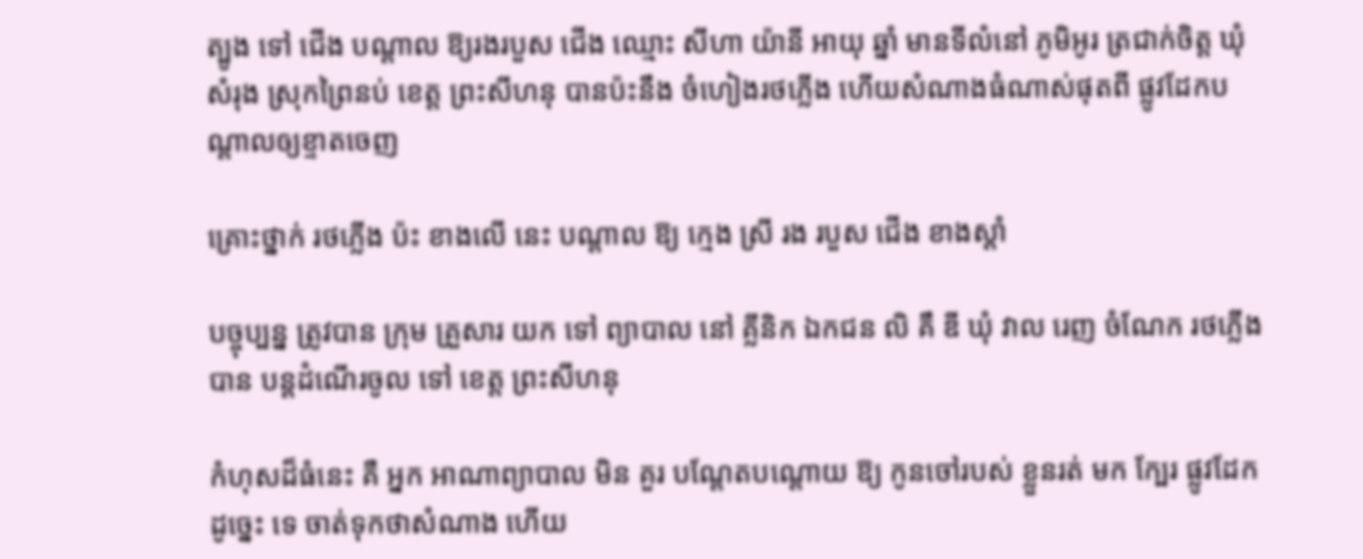ត្បូង ទៅ ជើង បណ្ដាល ឱ្យរងរបួស ជើង ឈ្មោះ សីហា យ៉ានី អាយុ ឆ្នាំ មានទីលំនៅ ភូមិអូរ ត្រជាក់ចិត្ត ឃុំសំរុង ស្រុកព្រៃនប់ ខេត្ត ព្រះសីហនុ បានប៉ះនឹង ចំហៀងរថភ្លើង ហើយសំណាងធំណាស់ផុតពី ផ្លូវដែកបណ្ដាលឲ្យខ្ទាតចេញ

គ្រោះថ្នាក់ រថភ្លើង ប៉ះ ខាងលើ នេះ បណ្តាល ឱ្យ ក្មេង ស្រី រង របួស ជើង ខាងស្ដាំ

បច្ចុប្បន្ន ត្រូវបាន ក្រុម គ្រួសារ យក ទៅ ព្យាបាល នៅ គ្លីនិក ឯកជន លិ គឹ ឌី ឃុំ វាល រេញ ចំណែក រថភ្លើង បាន បន្ដដំណើរចូល ទៅ ខេត្ត ព្រះសីហនុ

កំហុសដ៏ធំនេះ គឺ អ្នក អាណាព្យាបាល មិន គួរ បណ្ដែតបណ្ដោយ ឱ្យ កូនចៅរបស់ ខ្លួនរត់ មក ក្បែរ ផ្លូវដែក ដូច្នេះ ទេ ចាត់ទុកថាសំណាង ហើយ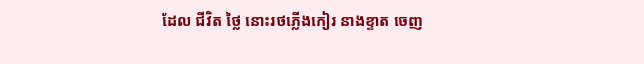ដែល ជីវិត ថ្លៃ នោះរថភ្លើងកៀរ នាងខ្ទាត ចេញ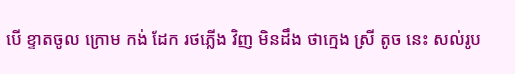បើ ខ្ទាតចូល ក្រោម កង់ ដែក រថភ្លើង វិញ មិនដឹង ថាក្មេង ស្រី តូច នេះ សល់រូប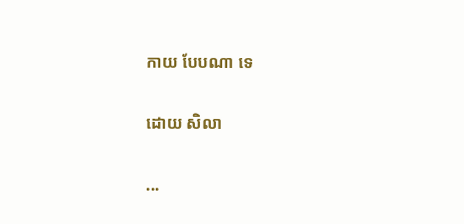កាយ បែបណា ទេ

ដោយ សិលា

...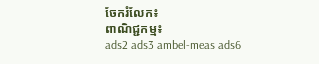ចែករំលែក៖
ពាណិជ្ជកម្ម៖
ads2 ads3 ambel-meas ads6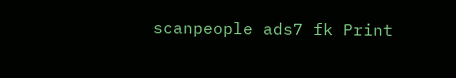scanpeople ads7 fk Print